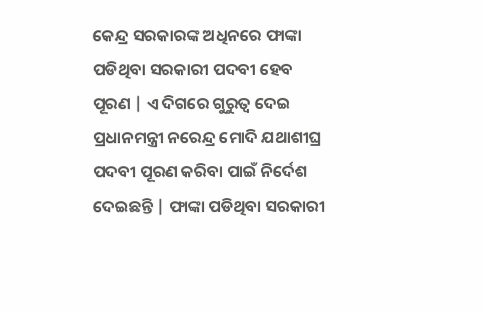କେନ୍ଦ୍ର ସରକାରଙ୍କ ଅଧିନରେ ଫାଙ୍କା ପଡିଥିବା ସରକାରୀ ପଦବୀ ହେବ ପୂରଣ | ଏ ଦିଗରେ ଗୁରୁତ୍ୱ ଦେଇ ପ୍ରଧାନମନ୍ତ୍ରୀ ନରେନ୍ଦ୍ର ମୋଦି ଯଥାଶୀଘ୍ର ପଦବୀ ପୂରଣ କରିବା ପାଇଁ ନିର୍ଦେଶ ଦେଇଛନ୍ତି | ଫାଙ୍କା ପଡିଥିବା ସରକାରୀ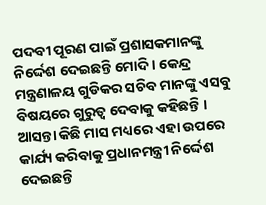ପଦବୀ ପୂରଣ ପାଇଁ ପ୍ରଶାସକମାନଙ୍କୁ ନିର୍ଦ୍ଦେଶ ଦେଇଛନ୍ତି ମୋଦି । କେନ୍ଦ୍ର ମନ୍ତ୍ରଣାଳୟ ଗୁଡିକର ସଚିବ ମାନଙ୍କୁ ଏସବୁ ବିଷୟରେ ଗୁରୁତ୍ୱ ଦେବାକୁ କହିଛନ୍ତି । ଆସନ୍ତା କିଛି ମାସ ମଧ୍ୟରେ ଏହା ଉପରେ କାର୍ଯ୍ୟ କରିବାକୁ ପ୍ରଧାନମନ୍ତ୍ରୀ ନିର୍ଦ୍ଦେଶ ଦେଇଛନ୍ତି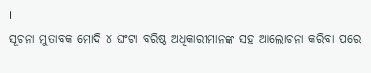।
ସୂଚନା ମୁତାବକ ମୋଦି ୪ ଘଂଟା ବରିଷ୍ଠ ଅଧିକାରୀମାନଙ୍କ ସହ ଆଲୋଚନା କରିବା ପରେ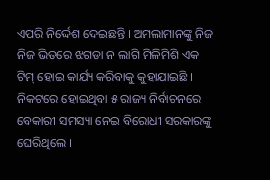ଏପରି ନିର୍ଦ୍ଦେଶ ଦେଇଛନ୍ତି । ଅମଲାମାନଙ୍କୁ ନିଜ ନିଜ ଭିତରେ ଝଗଡା ନ ଲାଗି ମିଳିମିଶି ଏକ ଟିମ୍ ହୋଇ କାର୍ଯ୍ୟ କରିବାକୁ କୁହାଯାଇଛି । ନିକଟରେ ହୋଇଥିବା ୫ ରାଜ୍ୟ ନିର୍ବାଚନରେ ବେକାରୀ ସମସ୍ୟା ନେଇ ବିରୋଧୀ ସରକାରଙ୍କୁ ଘେରିଥିଲେ ।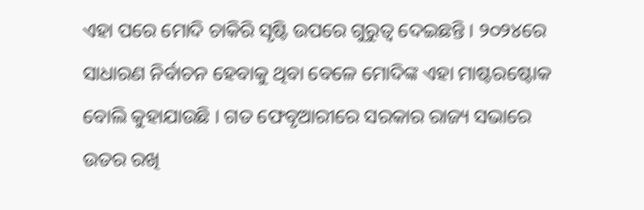ଏହା ପରେ ମୋଦି ଚାକିରି ସୃଷ୍ଟି ଉପରେ ଗୁରୁତ୍ୱ ଦେଇଛନ୍ତି । ୨୦୨୪ରେ ସାଧାରଣ ନିର୍ବାଚନ ହେବାକୁ ଥିବା ବେଳେ ମୋଦିଙ୍କ ଏହା ମାଷ୍ଟରଷ୍ଟୋକ ବୋଲି କୁହାଯାଉଛି । ଗତ ଫେବୃଆରୀରେ ସରକାର ରାଜ୍ୟ ସଭାରେ ଉତର ରଖି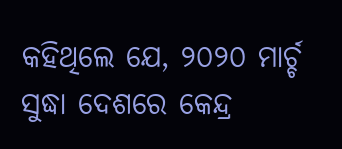କହିଥିଲେ ଯେ, ୨୦୨୦ ମାର୍ଚ୍ଚ ସୁଦ୍ଧା ଦେଶରେ କେନ୍ଦ୍ର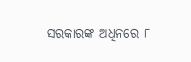ସରକାରଙ୍କ ଅଧିନରେ ୮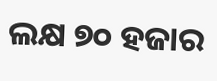ଲକ୍ଷ ୭୦ ହଜାର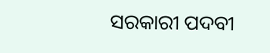ସରକାରୀ ପଦବୀ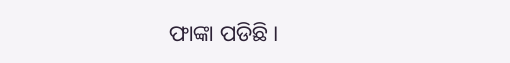ଫାଙ୍କା ପଡିଛି ।